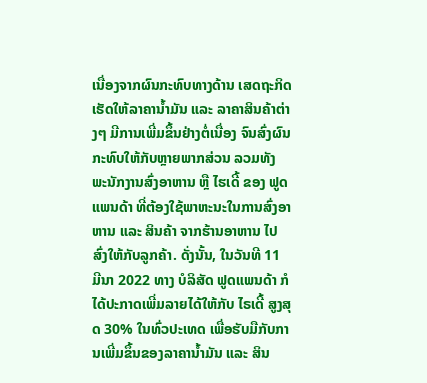ເນື່ອງຈາກຜົນກະທົບທາງດ້ານ ເສດຖະກິດ ເຮັດໃຫ້ລາຄານ້ຳມັນ ແລະ ລາຄາສິນຄ້າຕ່າງໆ ມີການເພີ່ມຂຶ້ນຢ່າງຕໍ່ເນື່ອງ ຈົນສົ່ງຜົນກະທົບໃຫ້ກັບຫຼາຍພາກສ່ວນ ລວມທັງ ພະນັກງານສົ່ງອາຫານ ຫຼື ໄຮເດີ້ ຂອງ ຟູດແພນດ້າ ທີ່ຕ້ອງໃຊ້ພາຫະນະໃນການສົ່ງອາຫານ ແລະ ສິນຄ້າ ຈາກຮ້ານອາຫານ ໄປສົ່ງໃຫ້ກັບລູກຄ້າ. ດັ່ງນັ້ນ, ໃນວັນທີ 11 ມີນາ 2022 ທາງ ບໍລິສັດ ຟູດແພນດ້າ ກໍໄດ້ປະກາດເພີ່ມລາຍໄດ້ໃຫ້ກັບ ໄຣເດີ້ ສູງສຸດ 30% ໃນທົ່ວປະເທດ ເພື່ອຮັບມືກັບການເພີ່ມຂຶ້ນຂອງລາຄານໍ້າມັນ ແລະ ສິນ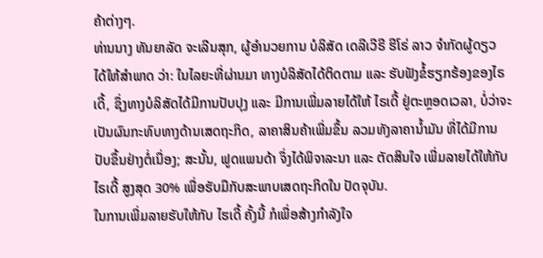ຄ້າຕ່າງໆ.
ທ່ານນາງ ທັນຍາລັດ ຈະເລີນສຸກ, ຜູ້ອຳນວຍການ ບໍລິສັດ ເດລີເວີຣີ ຮີໂຣ່ ລາວ ຈຳກັດຜູ້ດຽວ ໄດ້ໃຫ້ສຳພາດ ວ່າ: ໃນໄລຍະທີ່ຜ່ານມາ ທາງບໍລິສັດໄດ້ຕິດຕາມ ແລະ ຮັບຟັງຂໍ້ຮຽກຮ້ອງຂອງໄຣເດີ້, ຊຶ່ງທາງບໍລິສັດໄດ້ມີການປັບປຸງ ແລະ ມີການເພີ່ມລາຍໄດ້ໃຫ້ ໄຣເດີ້ ຢູ່ຕະຫຼອດເວລາ, ບໍ່ວ່າຈະເປັນຜົນກະທົບທາງດ້ານເສດຖະກິດ, ລາຄາສິນຄ້າເພີ່ມຂຶ້ນ ລວມທັງລາຄານ້ຳມັນ ທີ່ໄດ້ມີການປັບຂຶ້ນຢ່າງຕໍ່ເນື່ອງ; ສະນັ້ນ, ຟູດແພນດ້າ ຈຶ່ງໄດ້ພິຈາລະນາ ແລະ ຕັດສິນໃຈ ເພີ່ມລາຍໄດ້ໃຫ້ກັບ ໄຣເດີ້ ສູງສຸດ 30% ເພື່ອຮັບມືກັບສະພາບເສດຖະກິດໃນ ປັດຈຸບັນ.
ໃນການເພີ່ມລາຍຮັບໃຫ້ກັບ ໄຮເດີ້ ຄັ້ງນີ້ ກໍເພື່ອສ້າງກຳລັງໃຈ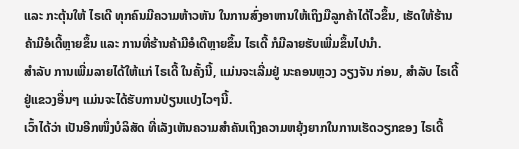ແລະ ກະຕຸ້ນໃຫ້ ໄຣເດີ ທຸກຄົນມີຄວາມຫ້າວຫັນ ໃນການສົ່ງອາຫານໃຫ້ເຖິງມືລູກຄ້າໄດ້ໄວຂຶ້ນ, ເຮັດໃຫ້ຮ້ານຄ້າມີອໍເດີ້ຫຼາຍຂຶ້ນ ແລະ ການທີ່ຮ້ານຄ້າມີອໍເດີຫຼາຍຂຶ້ນ ໄຣເດີ້ ກໍມີລາຍຮັບເພີ່ມຂຶ້ນໄປນຳ.
ສຳລັບ ການເພີ່ມລາຍໄດ້ໃຫ້ແກ່ ໄຣເດີ້ ໃນຄັ້ງນີ້, ແມ່ນຈະເລີ່ມຢູ່ ນະຄອນຫຼວງ ວຽງຈັນ ກ່ອນ, ສຳລັບ ໄຣເດີ້ ຢູ່ແຂວງອື່ນໆ ແມ່ນຈະໄດ້ຮັບການປ່ຽນແປງໄວໆນີ້.
ເວົ້າໄດ້ວ່າ ເປັນອີກໜຶ່ງບໍລິສັດ ທີ່ເລັງເຫັນຄວາມສຳຄັນເຖິງຄວາມຫຍຸ້ງຍາກໃນການເຮັດວຽກຂອງ ໄຣເດີ້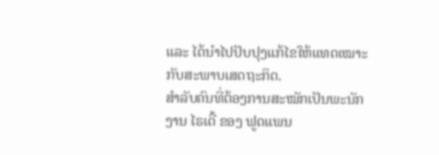ແລະ ໄດ້ນຳໄປປັບປຸງແກ້ໄຂໃຫ້ແທດເໝາະກັບສະພາບເສດຖະກິດ.
ສຳລັບຄົນທີ່ຕ້ອງການສະໝັກເປັນພະນັກງານ ໄຣເດີ້ ຂອງ ຟູດແພນ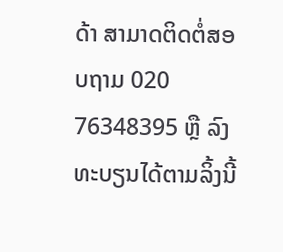ດ້າ ສາມາດຕິດຕໍ່ສອບຖາມ 020 76348395 ຫຼື ລົງທະບຽນໄດ້ຕາມລິ້ງນີ້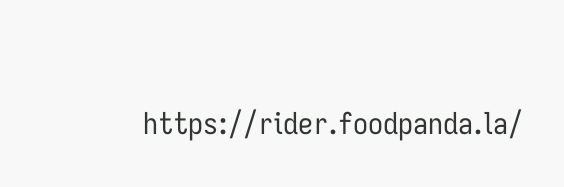https://rider.foodpanda.la/